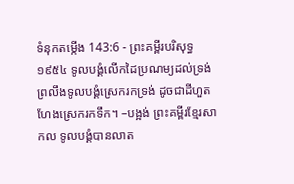ទំនុកតម្កើង 143:6 - ព្រះគម្ពីរបរិសុទ្ធ ១៩៥៤ ទូលបង្គំលើកដៃប្រណម្យដល់ទ្រង់ ព្រលឹងទូលបង្គំស្រេករកទ្រង់ ដូចជាដីហួត ហែងស្រេករកទឹក។ –បង្អង់ ព្រះគម្ពីរខ្មែរសាកល ទូលបង្គំបានលាត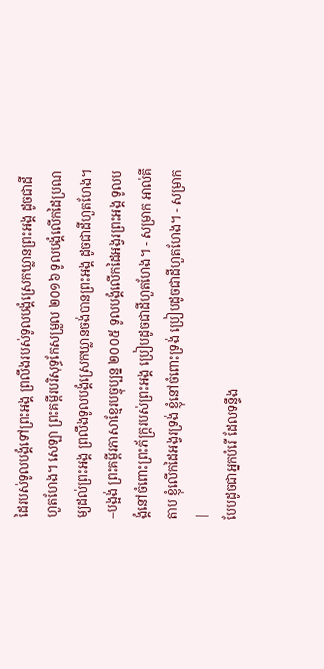ដៃរបស់ទូលបង្គំទៅព្រះអង្គ ព្រលឹងរបស់ទូលបង្គំស្រេកឃ្លានព្រះអង្គ ដូចជាដីហួតហែង។ សេឡា ព្រះគម្ពីរបរិសុទ្ធកែសម្រួល ២០១៦ ទូលបង្គំលើកដៃប្រណម្យដល់ព្រះអង្គ ព្រលឹងទូលបង្គំស្រេកឃ្លានចង់បានព្រះអង្គ ដូចជាដីហួតហែង។ –បង្អង់ ព្រះគម្ពីរភាសាខ្មែរបច្ចុប្បន្ន ២០០៥ ទូលបង្គំលើកដៃអង្វរព្រះអង្គ ទូលបង្គំនៅចំពោះព្រះភ័ក្ត្ររបស់ព្រះអង្គ ប្រៀបដូចជាដីហួតហែង។ - សម្រាក អាល់គីតាប ខ្ញុំលើកដៃអង្វរទ្រង់ ខ្ញុំនៅចំពោះទ្រង់ ប្រៀបដូចជាដីហួតហែង។ - សម្រាក |
បែបដូចជាអ្នកបំរើ ដែលទន្ទឹង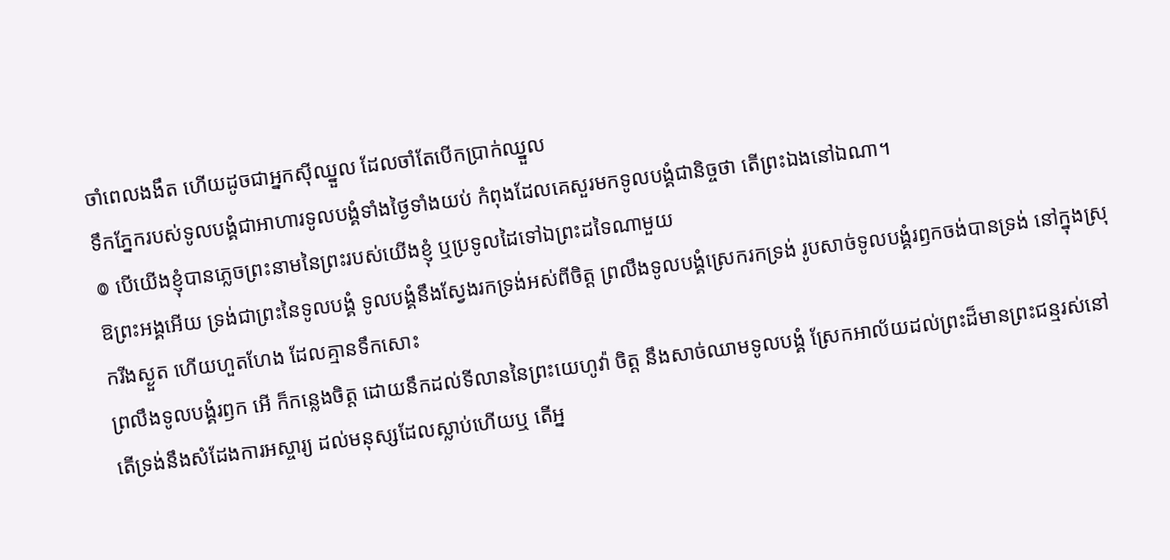ចាំពេលងងឹត ហើយដូចជាអ្នកស៊ីឈ្នួល ដែលចាំតែបើកប្រាក់ឈ្នួល
ទឹកភ្នែករបស់ទូលបង្គំជាអាហារទូលបង្គំទាំងថ្ងៃទាំងយប់ កំពុងដែលគេសួរមកទូលបង្គំជានិច្ចថា តើព្រះឯងនៅឯណា។
៙ បើយើងខ្ញុំបានភ្លេចព្រះនាមនៃព្រះរបស់យើងខ្ញុំ ឬប្រទូលដៃទៅឯព្រះដទៃណាមួយ
ឱព្រះអង្គអើយ ទ្រង់ជាព្រះនៃទូលបង្គំ ទូលបង្គំនឹងស្វែងរកទ្រង់អស់ពីចិត្ត ព្រលឹងទូលបង្គំស្រេករកទ្រង់ រូបសាច់ទូលបង្គំរឭកចង់បានទ្រង់ នៅក្នុងស្រុករីងស្ងួត ហើយហួតហែង ដែលគ្មានទឹកសោះ
ព្រលឹងទូលបង្គំរឭក អើ ក៏កន្លេងចិត្ត ដោយនឹកដល់ទីលាននៃព្រះយេហូវ៉ា ចិត្ត នឹងសាច់ឈាមទូលបង្គំ ស្រែកអាល័យដល់ព្រះដ៏មានព្រះជន្មរស់នៅ
តើទ្រង់នឹងសំដែងការអស្ចារ្យ ដល់មនុស្សដែលស្លាប់ហើយឬ តើអ្ន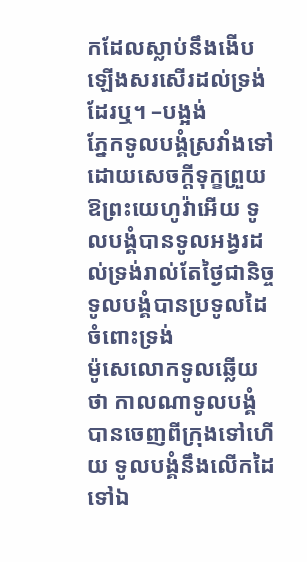កដែលស្លាប់នឹងងើបឡើងសរសើរដល់ទ្រង់ដែរឬ។ –បង្អង់
ភ្នែកទូលបង្គំស្រវាំងទៅ ដោយសេចក្ដីទុក្ខព្រួយ ឱព្រះយេហូវ៉ាអើយ ទូលបង្គំបានទូលអង្វរដល់ទ្រង់រាល់តែថ្ងៃជានិច្ច ទូលបង្គំបានប្រទូលដៃចំពោះទ្រង់
ម៉ូសេលោកទូលឆ្លើយថា កាលណាទូលបង្គំបានចេញពីក្រុងទៅហើយ ទូលបង្គំនឹងលើកដៃទៅឯ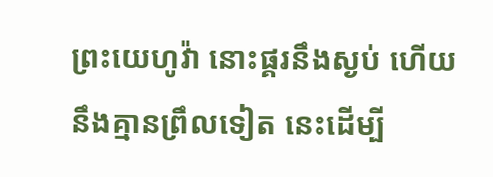ព្រះយេហូវ៉ា នោះផ្គរនឹងស្ងប់ ហើយនឹងគ្មានព្រឹលទៀត នេះដើម្បី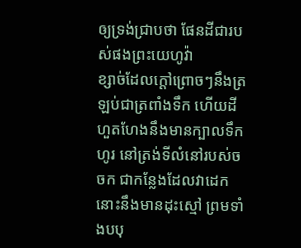ឲ្យទ្រង់ជ្រាបថា ផែនដីជារបស់ផងព្រះយេហូវ៉ា
ខ្សាច់ដែលក្តៅព្រោចៗនឹងត្រឡប់ជាត្រពាំងទឹក ហើយដីហួតហែងនឹងមានក្បាលទឹកហូរ នៅត្រង់ទីលំនៅរបស់ចចក ជាកន្លែងដែលវាដេក នោះនឹងមានដុះស្មៅ ព្រមទាំងបបុ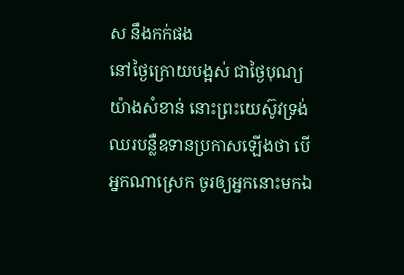ស នឹងកក់ផង
នៅថ្ងៃក្រោយបង្អស់ ជាថ្ងៃបុណ្យយ៉ាងសំខាន់ នោះព្រះយេស៊ូវទ្រង់ឈរបន្លឺឧទានប្រកាសឡើងថា បើអ្នកណាស្រេក ចូរឲ្យអ្នកនោះមកឯ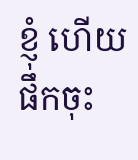ខ្ញុំ ហើយផឹកចុះ